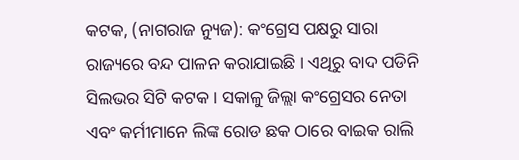କଟକ, (ନାଗରାଜ ନ୍ୟୁଜ): କଂଗ୍ରେସ ପକ୍ଷରୁ ସାରା ରାଜ୍ୟରେ ବନ୍ଦ ପାଳନ କରାଯାଇଛି । ଏଥିରୁ ବାଦ ପଡିନି ସିଲଭର ସିଟି କଟକ । ସକାଳୁ ଜିଲ୍ଲା କଂଗ୍ରେସର ନେତା ଏବଂ କର୍ମୀମାନେ ଲିଙ୍କ ରୋଡ ଛକ ଠାରେ ବାଇକ ରାଲି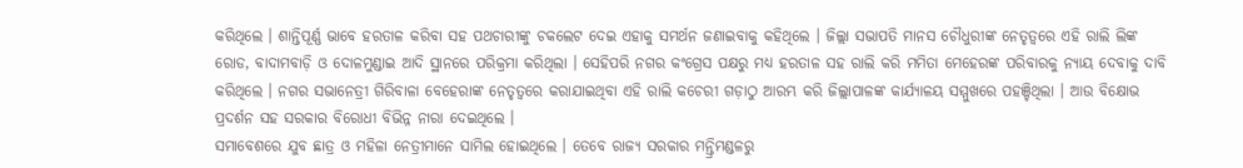କରିଥିଲେ । ଶାନ୍ତିପୂର୍ଣ୍ଣ ଭାବେ ହରତାଳ କରିବା ସହ ପଥଚାରୀଙ୍କୁ ଚକଲେଟ ଦେଇ ଏହାକୁ ସମର୍ଥନ ଜଣାଇବାକୁ କହିଥିଲେ । ଜିଲ୍ଲା ସଭାପତି ମାନସ ଚୌଧୁରୀଙ୍କ ନେତୃତ୍ୱରେ ଏହି ରାଲି ଲିଙ୍କ ରୋଡ, ବାଦାମବାଡ଼ି ଓ ଦୋଳମୁଣ୍ଡାଇ ଆଦି ସ୍ଥାନରେ ପରିକ୍ରମା କରିଥିଲା । ସେହିପରି ନଗର କଂଗ୍ରେସ ପକ୍ଷରୁ ମଧ୍ୟ ହରତାଳ ସହ ରାଲି କରି ମମିତା ମେହେରଙ୍କ ପରିବାରକୁ ନ୍ୟାୟ ଦେବାକୁ ଦାବି କରିଥିଲେ । ନଗର ସଭାନେତ୍ରୀ ଗିରିବାଳା ବେହେରାଙ୍କ ନେତୃତ୍ୱରେ କରାଯାଇଥିବା ଏହି ରାଲି କଚେରୀ ଗଡ଼ାଠୁ ଆରମ୍ଭ କରି ଜିଲ୍ଲାପାଳଙ୍କ କାର୍ଯ୍ୟାଳୟ ସମ୍ମୁଖରେ ପହଞ୍ଚିଥିଲା । ଆଉ ବିକ୍ଷୋଭ ପ୍ରଦର୍ଶନ ସହ ସରକାର ବିରୋଧୀ ବିଭିନ୍ନ ନାରା ଦେଇଥିଲେ ।
ସମାବେଶରେ ଯୁବ ଛାତ୍ର ଓ ମହିଳା ନେତ୍ରୀମାନେ ସାମିଲ ହୋଇଥିଲେ । ତେବେ ରାଜ୍ୟ ସରକାର ମନ୍ତ୍ରିମଣ୍ଡଳରୁ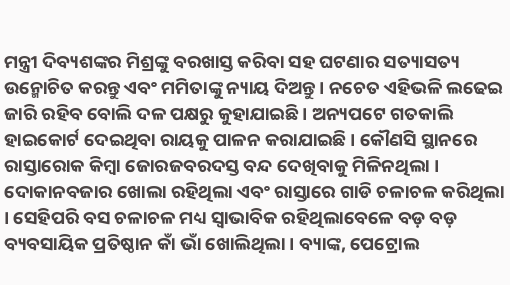ମନ୍ତ୍ରୀ ଦିବ୍ୟଶଙ୍କର ମିଶ୍ରଙ୍କୁ ବରଖାସ୍ତ କରିବା ସହ ଘଟଣାର ସତ୍ୟାସତ୍ୟ ଉନ୍ମୋଚିତ କରନ୍ତୁ ଏବଂ ମମିତାଙ୍କୁ ନ୍ୟାୟ ଦିଅନ୍ତୁ । ନଚେତ ଏହିଭଳି ଲଢେଇ ଜାରି ରହିବ ବୋଲି ଦଳ ପକ୍ଷରୁ କୁହାଯାଇଛି । ଅନ୍ୟପଟେ ଗତକାଲି ହାଇକୋର୍ଟ ଦେଇଥିବା ରାୟକୁ ପାଳନ କରାଯାଇଛି । କୌଣସି ସ୍ଥାନରେ ରାସ୍ତାରୋକ କିମ୍ବା ଜୋରଜବରଦସ୍ତ ବନ୍ଦ ଦେଖିବାକୁ ମିଳିନଥିଲା । ଦୋକାନବଜାର ଖୋଲା ରହିଥିଲା ଏବଂ ରାସ୍ତାରେ ଗାଡି ଚଳାଚଳ କରିଥିଲା । ସେହିପରି ବସ ଚଳାଚଳ ମଧ୍ୟ ସ୍ୱାଭାବିକ ରହିଥିଲାବେଳେ ବଡ଼ ବଡ଼ ବ୍ୟବସାୟିକ ପ୍ରତିଷ୍ଠାନ କାଁ ଭାଁ ଖୋଲିଥିଲା । ବ୍ୟାଙ୍କ, ପେଟ୍ରୋଲ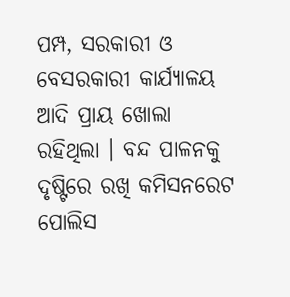ପମ୍ପ, ସରକାରୀ ଓ ବେସରକାରୀ କାର୍ଯ୍ୟାଳୟ ଆଦି ପ୍ରାୟ ଖୋଲା ରହିଥିଲା । ବନ୍ଦ ପାଳନକୁ ଦୃଷ୍ଟିରେ ରଖି କମିସନରେଟ ପୋଲିସ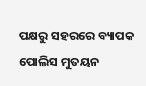ପକ୍ଷରୁ ସହରରେ ବ୍ୟାପକ ପୋଲିସ ମୁତୟନ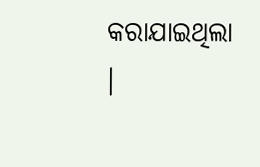କରାଯାଇଥିଲା ।